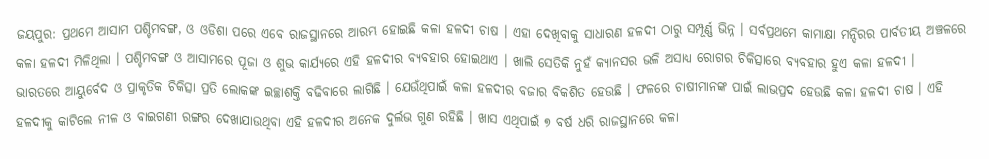ଜୟପୁର: ପ୍ରଥମେ ଆସାମ ପଶ୍ଚିମବଙ୍ଗ, ଓ ଓଡିଶା ପରେ ଏବେ ରାଜସ୍ଥାନରେ ଆରମ୍ଭ ହୋଇଛି କଳା ହଳଦୀ ଚାଷ । ଏହା ଦେଖିବାକୁ ସାଧାରଣ ହଳଦୀ ଠାରୁ ସମ୍ପୂର୍ଣ୍ଣ ଭିନ୍ନ । ସର୍ବପ୍ରଥମେ କାମାକ୍ଷା ମନ୍ଦିରର ପାର୍ବତୀୟ ଅଞ୍ଚଳରେ କଳା ହଳଦୀ ମିଳିଥିଲା । ପଶ୍ଚିମବଙ୍ଗ ଓ ଆସାମରେ ପୂଜା ଓ ଶୁଭ କାର୍ଯ୍ୟରେ ଏହି ହଳଦୀର ବ୍ୟବହାର ହୋଇଥାଏ । ଖାଲି ସେତିକି ନୁହଁ କ୍ୟାନସର ଭଳି ଅସାଧ୍ୟ ରୋଗର ଚିକିତ୍ସାରେ ବ୍ୟବହାର ହୁଏ କଳା ହଳଦୀ ।
ଭାରତରେ ଆୟୁର୍ବେଦ ଓ ପ୍ରାକୃତିକ ଚିକିତ୍ସା ପ୍ରତି ଲୋକଙ୍କ ଇଚ୍ଛାଶକ୍ତି ବଢିବାରେ ଲାଗିଛି । ଯେଉଁଥିପାଇଁ କଳା ହଳଦୀର ବଜାର ବିକଶିତ ହେଉଛି । ଫଳରେ ଚାଷୀମାନଙ୍କ ପାଇଁ ଲାଭପ୍ରଦ ହେଉଛି କଳା ହଳଦୀ ଚାଷ । ଏହି ହଳଦୀକୁ କାଟିଲେ ନୀଳ ଓ ବାଇଗଣୀ ରଙ୍ଗର ଦେଖାଯାଉଥିବା ଏହି ହଳଦୀର ଅନେକ ଦୁର୍ଲଭ ଗୁଣ ରହିଛି । ଖାସ ଏଥିପାଇଁ ୭ ବର୍ଷ ଧରି ରାଜସ୍ଥାନରେ କଳା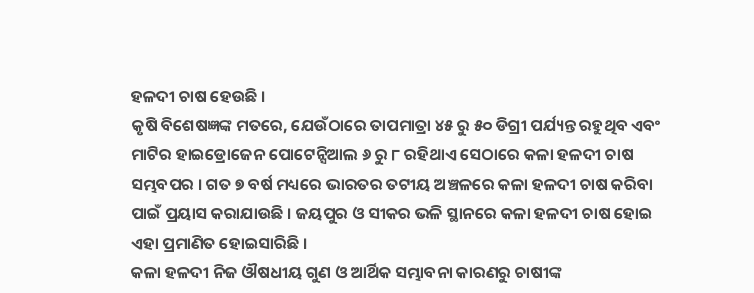ହଳଦୀ ଚାଷ ହେଉଛି ।
କୃଷି ବିଶେଷଜ୍ଞଙ୍କ ମତରେ, ଯେଉଁଠାରେ ତାପମାତ୍ରା ୪୫ ରୁ ୫୦ ଡିଗ୍ରୀ ପର୍ଯ୍ୟନ୍ତ ରହୁଥିବ ଏବଂ ମାଟିର ହାଇଡ୍ରୋଜେନ ପୋଟେନ୍ସିଆଲ ୬ ରୁ ୮ ରହିଥାଏ ସେଠାରେ କଳା ହଳଦୀ ଚାଷ ସମ୍ଭବପର । ଗତ ୭ ବର୍ଷ ମଧ୍ୟରେ ଭାରତର ତଟୀୟ ଅଞ୍ଚଳରେ କଳା ହଳଦୀ ଚାଷ କରିବା ପାଇଁ ପ୍ରୟାସ କରାଯାଉଛି । ଜୟପୁର ଓ ସୀକର ଭଳି ସ୍ଥାନରେ କଳା ହଳଦୀ ଚାଷ ହୋଇ ଏହା ପ୍ରମାଣିତ ହୋଇସାରିଛି ।
କଳା ହଳଦୀ ନିଜ ଔଷଧୀୟ ଗୁଣ ଓ ଆର୍ଥିକ ସମ୍ଭାବନା କାରଣରୁ ଚାଷୀଙ୍କ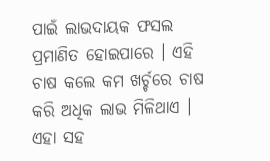ପାଇଁ ଲାଭଦାୟକ ଫସଲ ପ୍ରମାଣିତ ହୋଇପାରେ । ଏହି ଚାଷ କଲେ କମ ଖର୍ଚ୍ଚରେ ଚାଷ କରି ଅଧିକ ଲାଭ ମିଳିଥାଏ । ଏହା ସହ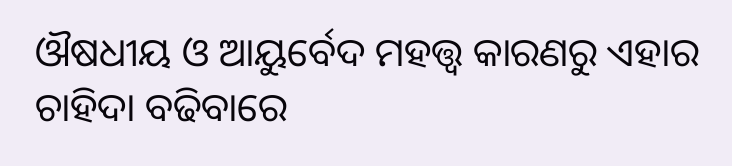ଔଷଧୀୟ ଓ ଆୟୁର୍ବେଦ ମହତ୍ତ୍ବ କାରଣରୁ ଏହାର ଚାହିଦା ବଢିବାରେ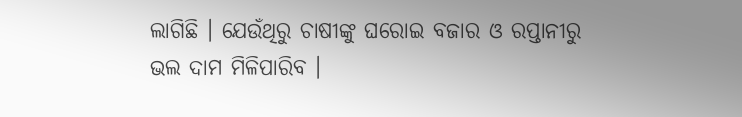ଲାଗିଛି । ଯେଉଁଥିରୁ ଚାଷୀଙ୍କୁ ଘରୋଇ ବଜାର ଓ ରପ୍ତାନୀରୁ ଭଲ ଦାମ ମିଳିପାରିବ ।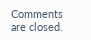Comments are closed.